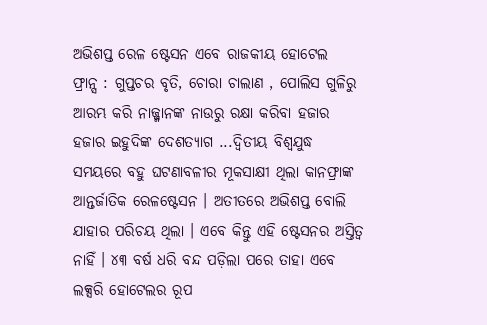ଅଭିଶପ୍ତ ରେଳ ଷ୍ଟେସନ ଏବେ ରାଜକୀୟ ହୋଟେଲ
ଫ୍ରାନ୍ସ : ଗୁପ୍ତଚର ବୃତି, ଚୋରା ଚାଲାଣ , ପୋଲିସ ଗୁଳିରୁ ଆରମ୍ଭ କରି ନାଜ୍ଜ୍ମାନଙ୍କ ନାଉରୁ ରକ୍ଷା କରିବା ହଜାର ହଜାର ଇହୁଦିଙ୍କ ଦେଶତ୍ୟାଗ ...ଦ୍ୱିତୀୟ ବିଶ୍ୱଯୁଦ୍ଧ ସମୟରେ ବହୁ ଘଟଣାବଳୀର ମୂକସାକ୍ଷୀ ଥିଲା କାନଫ୍ରାଙ୍କ ଆନ୍ତର୍ଜାତିକ ରେଳଷ୍ଟେସନ । ଅତୀତରେ ଅଭିଶପ୍ତ ବୋଲି ଯାହାର ପରିଚୟ ଥିଲା । ଏବେ କିନ୍ତୁ ଏହି ଷ୍ଟେସନର ଅସ୍ତିତ୍ୱ ନାହିଁ । ୪୩ ବର୍ଷ ଧରି ବନ୍ଦ ପଡ଼ିଲା ପରେ ତାହା ଏବେ ଲକ୍ସରି ହୋଟେଲର ରୂପ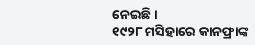ନେଇଛି ।
୧୯୨୮ ମସିହାରେ କାନଫ୍ରାଙ୍କ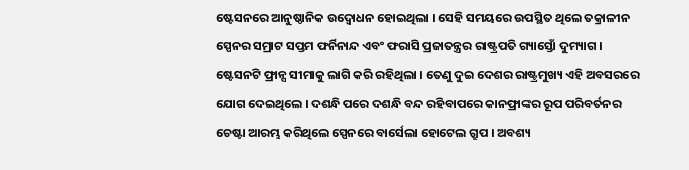ଷ୍ଟେସନରେ ଆନୁଷ୍ଠାନିକ ଉଦ୍ବୋଧନ ହୋଇଥିଲା । ସେହି ସମୟରେ ଉପସ୍ଥିତ ଥିଲେ ତକ୍ରାଳୀନ ସ୍ପେନର ସମ୍ରାଟ ସପ୍ତମ ଫର୍ନିନାନ୍ଦ ଏବଂ ଫରାସି ପ୍ରଜାତନ୍ତ୍ରର ରାଷ୍ଟ୍ରପତି ଗ୍ୟାସ୍ତୋଁ ଦୁମ୍ୟାଗ । ଷ୍ଟେସନଟି ଫ୍ରାନ୍ସ ସୀମାକୁ ଲାଗି କରି ରହିଥିଲା । ତେଣୁ ଦୁଇ ଦେଶର ରାଷ୍ଟ୍ରମୁଖ୍ୟ ଏହି ଅବସରରେ ଯୋଗ ଦେଇଥିଲେ । ଦଶନ୍ଧି ପରେ ଦଶନ୍ଧି ବନ୍ଦ ରହିବାପରେ କାନଫ୍ରାଙ୍କର ରୂପ ପରିବର୍ତନର ଚେଷ୍ଟା ଆରମ୍ଭ କରିଥିଲେ ସ୍ପେନରେ ବାର୍ସେଲା ହୋଟେଲ ଗ୍ରୁପ । ଅବଶ୍ୟ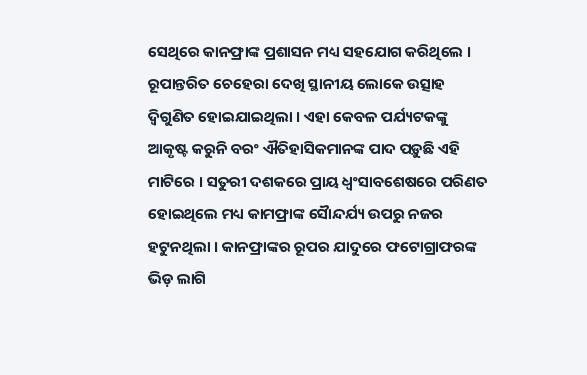ସେଥିରେ କାନଫ୍ରାଙ୍କ ପ୍ରଶାସନ ମଧ୍ୟ ସହଯୋଗ କରିଥିଲେ ।
ରୂପାନ୍ତରିତ ଚେହେରା ଦେଖି ସ୍ଥାନୀୟ ଲୋକେ ଉତ୍ସାହ ଦ୍ୱିଗୁଣିତ ହୋଇଯାଇଥିଲା । ଏହା କେବଳ ପର୍ଯ୍ୟଟକଙ୍କୁ ଆକୃଷ୍ଟ କରୁନି ବରଂ ଐତିହାସିକମାନଙ୍କ ପାଦ ପଡ଼ୁଛି ଏହି ମାଟିରେ । ସତୁରୀ ଦଶକରେ ପ୍ରାୟ ଧ୍ୱଂସାବଶେଷରେ ପରିଣତ ହୋଇଥିଲେ ମଧ୍ୟ କାମଫ୍ରାଙ୍କ ସୈାନ୍ଦର୍ଯ୍ୟ ଉପରୁ ନଜର ହଟୁନଥିଲା । କାନଫ୍ରାଙ୍କର ରୂପର ଯାଦୁରେ ଫଟୋଗ୍ରାଫରଙ୍କ ଭିଡ଼ ଲାଗି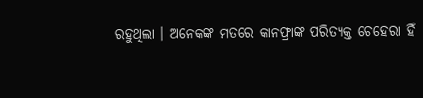ରହୁଥିଲା । ଅନେକଙ୍କ ମତରେ କାନଫ୍ରାଙ୍କ ପରିତ୍ୟକ୍ତ ଚେହେରା ହିଁ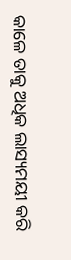କାଳେ ତାକୁ ଅଧିକ ଲାସ୍ୟମୟୀ କରି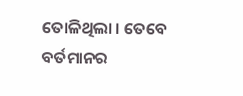ତୋଳିଥିଲା । ତେବେ ବର୍ତମାନର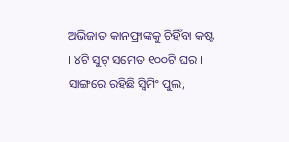ଅଭିଜାତ କାନଫ୍ରାଙ୍କକୁ ଚିହିଁବା କଷ୍ଟ । ୪ଟି ସୁଟ୍ ସମେତ ୧୦୦ଟି ଘର । ସାଙ୍ଗରେ ରହିଛି ସ୍ୱିମିଂ ପୁଲ,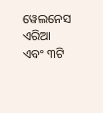ୱେଲନେସ ଏରିଆ ଏବଂ ୩ଟି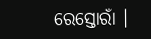ରେସ୍ତୋରାଁ ।